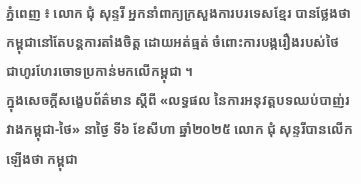ភ្នំពេញ ៖ លោក ជុំ សុន្ទរី អ្នកនាំពាក្យក្រសួងការបរទេសខ្មែរ បានថ្លែងថា កម្ពុជានៅតែបន្តការតាំងចិត្ត ដោយអត់ធ្មត់ ចំពោះការបង្ករឿងរបស់ថៃ ជាហូរហែរចោទប្រកាន់មកលើកម្ពុជា ។
ក្នុងសេចក្តីសង្ខេបព័ត៌មាន ស្តីពី «លទ្ធផល នៃការអនុវត្តបទឈប់បាញ់រវាងកម្ពុជា-ថៃ» នាថ្ងៃ ទី៦ ខែសីហា ឆ្នាំ២០២៥ លោក ជុំ សុន្ទរីបានលើកឡើងថា កម្ពុជា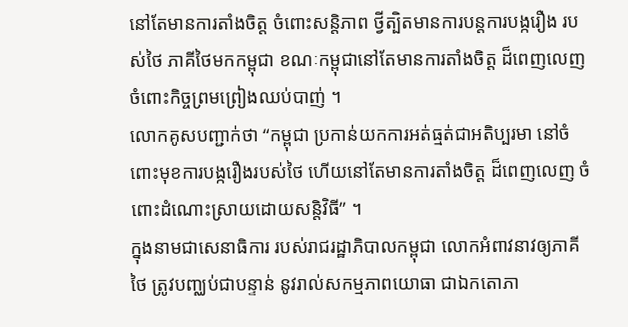នៅតែមានការតាំងចិត្ត ចំពោះសន្តិភាព ថ្វីត្បិតមានការបន្តការបង្ករឿង របស់ថៃ ភាគីថៃមកកម្ពុជា ខណៈកម្ពុជានៅតែមានការតាំងចិត្ត ដ៏ពេញលេញ ចំពោះកិច្ចព្រមព្រៀងឈប់បាញ់ ។
លោកគូសបញ្ជាក់ថា “កម្ពុជា ប្រកាន់យកការអត់ធ្មត់ជាអតិប្បរមា នៅចំពោះមុខការបង្ករឿងរបស់ថៃ ហើយនៅតែមានការតាំងចិត្ត ដ៏ពេញលេញ ចំពោះដំណោះស្រាយដោយសន្តិវិធី” ។
ក្នុងនាមជាសេនាធិការ របស់រាជរដ្ឋាភិបាលកម្ពុជា លោកអំពាវនាវឲ្យភាគីថៃ ត្រូវបញ្ឈប់ជាបន្ទាន់ នូវរាល់សកម្មភាពយោធា ជាឯកតោភា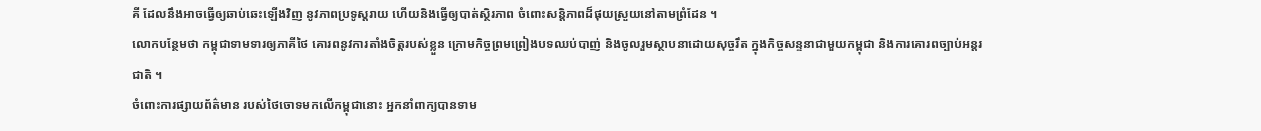គី ដែលនឹងអាចធ្វើឲ្យឆាប់ឆេះឡើងវិញ នូវភាពប្រទូស្តរាយ ហើយនិងធ្វើឲ្យបាត់ស្ថិរភាព ចំពោះសន្តិភាពដ៏ផុយស្រួយនៅតាមព្រំដែន ។
លោកបន្ថែមថា កម្ពុជាទាមទារឲ្យភាគីថៃ គោរពនូវការតាំងចិត្តរបស់ខ្លួន ក្រោមកិច្ចព្រមព្រៀងបទឈប់បាញ់ និងចូលរួមស្ថាបនាដោយសុច្ចរឹត ក្នុងកិច្ចសន្ទនាជាមួយកម្ពុជា និងការគោរពច្បាប់អន្តរជាតិ ។
ចំពោះការផ្សាយព័ត៌មាន របស់ថៃចោទមកលើកម្ពុជានោះ អ្នកនាំពាក្យបានទាម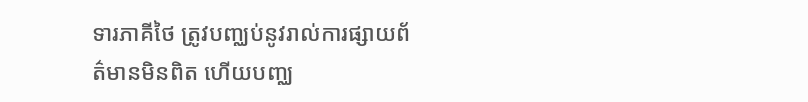ទារភាគីថៃ ត្រូវបញ្ឈប់នូវរាល់ការផ្សាយព័ត៌មានមិនពិត ហើយបញ្ឈ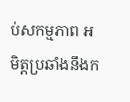ប់សកម្មភាព អមិត្តប្រឆាំងនឹងក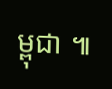ម្ពុជា ៕